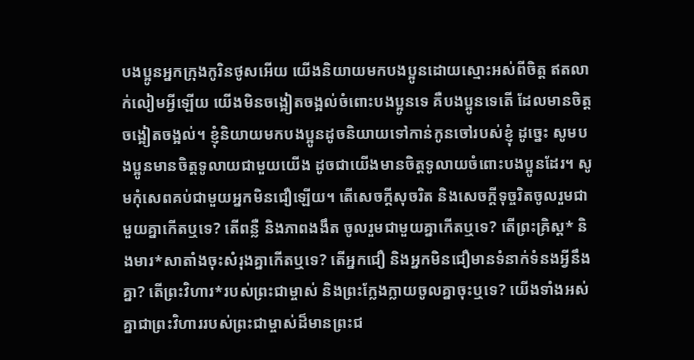បងប្អូនអ្នកក្រុងកូរិនថូសអើយ យើងនិយាយមកបងប្អូនដោយស្មោះអស់ពីចិត្ត ឥតលាក់លៀមអ្វីឡើយ យើងមិនចង្អៀតចង្អល់ចំពោះបងប្អូនទេ គឺបងប្អូនទេតើ ដែលមានចិត្តចង្អៀតចង្អល់។ ខ្ញុំនិយាយមកបងប្អូនដូចនិយាយទៅកាន់កូនចៅរបស់ខ្ញុំ ដូច្នេះ សូមបងប្អូនមានចិត្តទូលាយជាមួយយើង ដូចជាយើងមានចិត្តទូលាយចំពោះបងប្អូនដែរ។ សូមកុំសេពគប់ជាមួយអ្នកមិនជឿឡើយ។ តើសេចក្ដីសុចរិត និងសេចក្ដីទុច្ចរិតចូលរួមជាមួយគ្នាកើតឬទេ? តើពន្លឺ និងភាពងងឹត ចូលរួមជាមួយគ្នាកើតឬទេ? តើព្រះគ្រិស្ត* និងមារ*សាតាំងចុះសំរុងគ្នាកើតឬទេ? តើអ្នកជឿ និងអ្នកមិនជឿមានទំនាក់ទំនងអ្វីនឹងគ្នា? តើព្រះវិហារ*របស់ព្រះជាម្ចាស់ និងព្រះក្លែងក្លាយចូលគ្នាចុះឬទេ? យើងទាំងអស់គ្នាជាព្រះវិហាររបស់ព្រះជាម្ចាស់ដ៏មានព្រះជ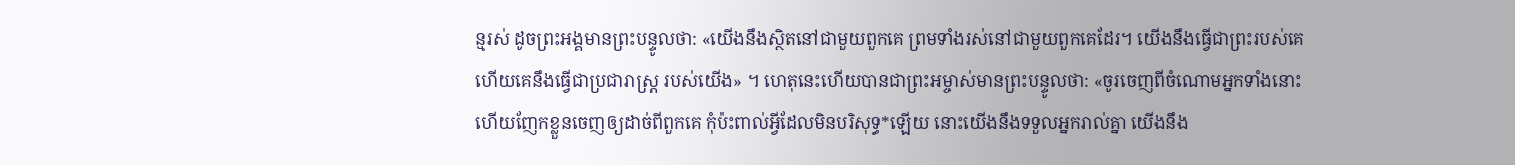ន្មរស់ ដូចព្រះអង្គមានព្រះបន្ទូលថា: «យើងនឹងស្ថិតនៅជាមួយពួកគេ ព្រមទាំងរស់នៅជាមួយពួកគេដែរ។ យើងនឹងធ្វើជាព្រះរបស់គេ ហើយគេនឹងធ្វើជាប្រជារាស្ដ្រ របស់យើង» ។ ហេតុនេះហើយបានជាព្រះអម្ចាស់មានព្រះបន្ទូលថា: «ចូរចេញពីចំណោមអ្នកទាំងនោះ ហើយញែកខ្លួនចេញឲ្យដាច់ពីពួកគេ កុំប៉ះពាល់អ្វីដែលមិនបរិសុទ្ធ*ឡើយ នោះយើងនឹងទទួលអ្នករាល់គ្នា យើងនឹង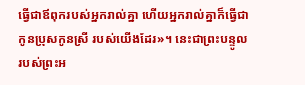ធ្វើជាឪពុករបស់អ្នករាល់គ្នា ហើយអ្នករាល់គ្នាក៏ធ្វើជាកូនប្រុសកូនស្រី របស់យើងដែរ»។ នេះជាព្រះបន្ទូលរបស់ព្រះអ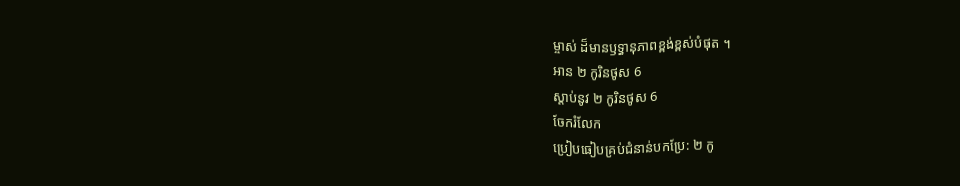ម្ចាស់ ដ៏មានឫទ្ធានុភាពខ្ពង់ខ្ពស់បំផុត ។
អាន ២ កូរិនថូស 6
ស្ដាប់នូវ ២ កូរិនថូស 6
ចែករំលែក
ប្រៀបធៀបគ្រប់ជំនាន់បកប្រែ: ២ កូ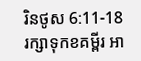រិនថូស 6:11-18
រក្សាទុកខគម្ពីរ អា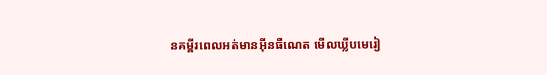នគម្ពីរពេលអត់មានអ៊ីនធឺណេត មើលឃ្លីបមេរៀ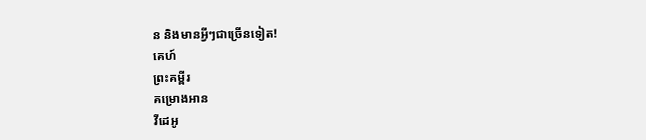ន និងមានអ្វីៗជាច្រើនទៀត!
គេហ៍
ព្រះគម្ពីរ
គម្រោងអាន
វីដេអូ